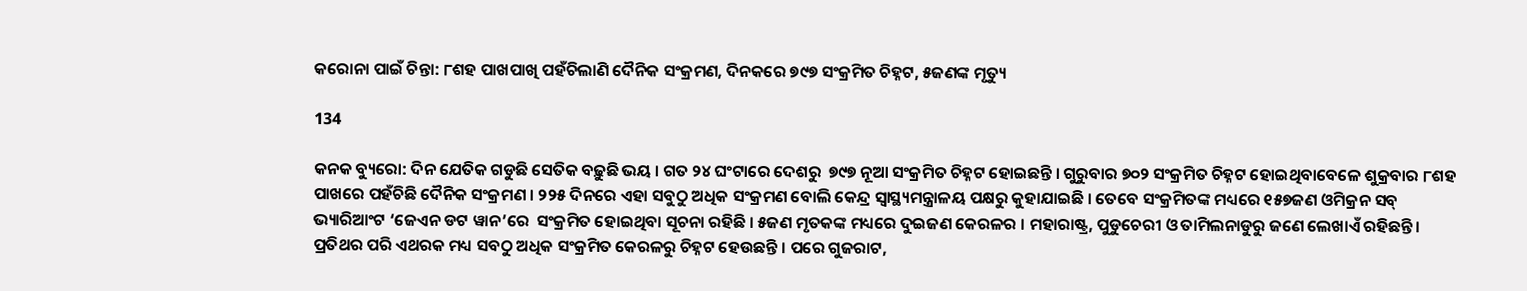କରୋନା ପାଇଁ ଚିନ୍ତା: ୮ଶହ ପାଖପାଖି ପହଁଚିଲାଣି ଦୈନିକ ସଂକ୍ରମଣ, ଦିନକରେ ୭୯୭ ସଂକ୍ରମିତ ଚିହ୍ନଟ, ୫ଜଣଙ୍କ ମୃତ୍ୟୁ

134

କନକ ବ୍ୟୁରୋ: ଦିନ ଯେତିକ ଗଡୁଛି ସେତିକ ବଢ଼ୁଛି ଭୟ । ଗତ ୨୪ ଘଂଟାରେ ଦେଶରୁ  ୭୯୭ ନୂଆ ସଂକ୍ରମିତ ଚିହ୍ନଟ ହୋଇଛନ୍ତି । ଗୁରୁବାର ୭୦୨ ସଂକ୍ରମିତ ଚିହ୍ନଟ ହୋଇଥିବାବେଳେ ଶୁକ୍ରବାର ୮ଶହ ପାଖରେ ପହଁଚିଛି ଦୈନିକ ସଂକ୍ରମଣ । ୨୨୫ ଦିନରେ ଏହା ସବୁଠୁ ଅଧିକ ସଂକ୍ରମଣ ବୋଲି କେନ୍ଦ୍ର ସ୍ୱାସ୍ଥ୍ୟମନ୍ତ୍ରାଳୟ ପକ୍ଷରୁ କୁହାଯାଇଛି । ତେବେ ସଂକ୍ରମିତଙ୍କ ମଧ୍ୟରେ ୧୫୭ଜଣ ଓମିକ୍ରନ ସବ୍ ଭ୍ୟାରିଆଂଟ ‘ଜେଏନ ଡଟ ୱାନ’ରେ  ସଂକ୍ରମିତ ହୋଇଥିବା ସୂଚନା ରହିଛି । ୫ଜଣ ମୃତକଙ୍କ ମଧ୍ୟରେ ଦୁଇଜଣ କେରଳର । ମହାରାଷ୍ଟ୍ର, ପୁଡୁଚେରୀ ଓ ତାମିଲନାଡୁରୁ ଜଣେ ଲେଖାଏଁ ରହିଛନ୍ତି । ପ୍ରତିଥର ପରି ଏଥରକ ମଧ୍ୟ ସବଠୁ ଅଧିକ ସଂକ୍ରମିତ କେରଳରୁ ଚିହ୍ନଟ ହେଉଛନ୍ତି । ପରେ ଗୁଜରାଟ,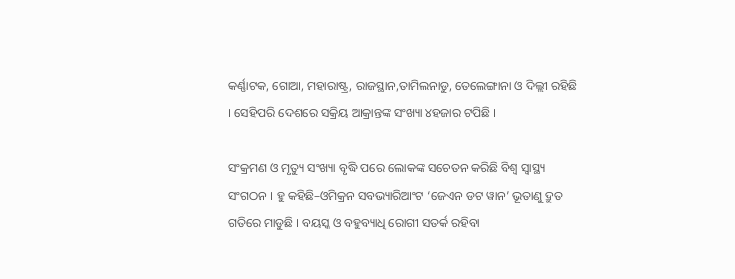କର୍ଣ୍ଣାଟକ, ଗୋଆ, ମହାରାଷ୍ଟ୍ର, ରାଜସ୍ଥାନ,ତାମିଲନାଡୁ, ତେଲେଙ୍ଗାନା ଓ ଦିଲ୍ଲୀ ରହିଛି । ସେହିପରି ଦେଶରେ ସକ୍ରିୟ ଆକ୍ରାନ୍ତଙ୍କ ସଂଖ୍ୟା ୪ହଜାର ଟପିଛି ।

ସଂକ୍ରମଣ ଓ ମୃତ୍ୟୁ ସଂଖ୍ୟା ବୃଦ୍ଧି ପରେ ଲୋକଙ୍କ ସଚେତନ କରିଛି ବିଶ୍ୱ ସ୍ୱାସ୍ଥ୍ୟ ସଂଗଠନ । ହୁ କହିଛି–ଓମିକ୍ରନ ସବଭ୍ୟାରିଆଂଟ ‘ଜେଏନ ଡଟ ୱାନ’ ଭୂତାଣୁ ଦ୍ରୁତ ଗତିରେ ମାଡୁଛି । ବୟସ୍କ ଓ ବହୁବ୍ୟାଧି ରୋଗୀ ସତର୍କ ରହିବା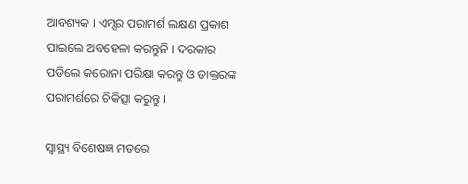ଆବଶ୍ୟକ । ଏମ୍ସର ପରାମର୍ଶ ଲକ୍ଷଣ ପ୍ରକାଶ ପାଇଲେ ଅବହେଳା କରନ୍ତୁନି । ଦରକାର ପଡିଲେ କରୋନା ପରିକ୍ଷା କରନ୍ତୁ ଓ ଡାକ୍ତରଙ୍କ ପରାମର୍ଶରେ ଚିକିତ୍ସା କରୁନ୍ତୁ ।

ସ୍ୱାସ୍ଥ୍ୟ ବିଶେଷଜ୍ଞ ମତରେ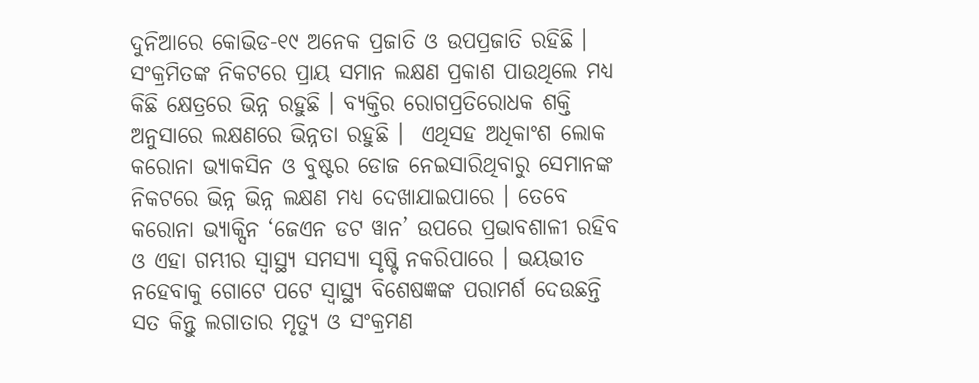ଦୁନିଆରେ କୋଭିଡ-୧୯ ଅନେକ ପ୍ରଜାତି ଓ ଉପପ୍ରଜାତି ରହିଛି । ସଂକ୍ରମିତଙ୍କ ନିକଟରେ ପ୍ରାୟ ସମାନ ଲକ୍ଷଣ ପ୍ରକାଶ ପାଉଥିଲେ ମଧ୍ୟ କିଛି କ୍ଷେତ୍ରରେ ଭିନ୍ନ ରହୁଛି । ବ୍ୟକ୍ତିର ରୋଗପ୍ରତିରୋଧକ ଶକ୍ତି ଅନୁସାରେ ଲକ୍ଷଣରେ ଭିନ୍ନତା ରହୁଛି ।  ଏଥିସହ ଅଧିକାଂଶ ଲୋକ କରୋନା ଭ୍ୟାକସିନ ଓ ବୁଷ୍ଟର ଡୋଜ ନେଇସାରିଥିବାରୁ ସେମାନଙ୍କ ନିକଟରେ ଭିନ୍ନ ଭିନ୍ନ ଲକ୍ଷଣ ମଧ୍ୟ ଦେଖାଯାଇପାରେ । ତେବେ କରୋନା ଭ୍ୟାକ୍ସିନ ‘ଜେଏନ ଡଟ ୱାନ’ ଉପରେ ପ୍ରଭାବଶାଳୀ ରହିବ ଓ ଏହା ଗମ୍ଭୀର ସ୍ୱାସ୍ଥ୍ୟ ସମସ୍ୟା ସୃଷ୍ଟି ନକରିପାରେ । ଭୟଭୀତ ନହେବାକୁ ଗୋଟେ ପଟେ ସ୍ୱାସ୍ଥ୍ୟ ବିଶେଷଜ୍ଞଙ୍କ ପରାମର୍ଶ ଦେଉଛନ୍ତି ସତ କିନ୍ତୁ ଲଗାତାର ମୃତ୍ୟୁ ଓ ସଂକ୍ରମଣ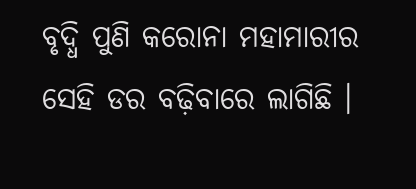ବୃଦ୍ଧି ପୁଣି କରୋନା ମହାମାରୀର ସେହି ଡର ବଢ଼ିବାରେ ଲାଗିଛି ।